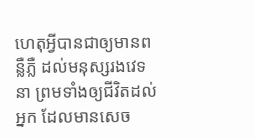ហេតុអ្វីបានជាឲ្យមានពន្លឺភ្លឺ ដល់មនុស្សរងវេទនា ព្រមទាំងឲ្យជីវិតដល់អ្នក ដែលមានសេច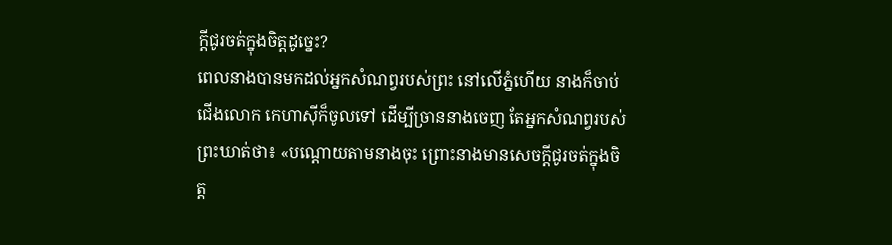ក្ដីជូរចត់ក្នុងចិត្តដូច្នេះ?
ពេលនាងបានមកដល់អ្នកសំណព្វរបស់ព្រះ នៅលើភ្នំហើយ នាងក៏ចាប់ជើងលោក កេហាស៊ីក៏ចូលទៅ ដើម្បីច្រាននាងចេញ តែអ្នកសំណព្វរបស់ព្រះឃាត់ថា៖ «បណ្តោយតាមនាងចុះ ព្រោះនាងមានសេចក្ដីជូរចត់ក្នុងចិត្ត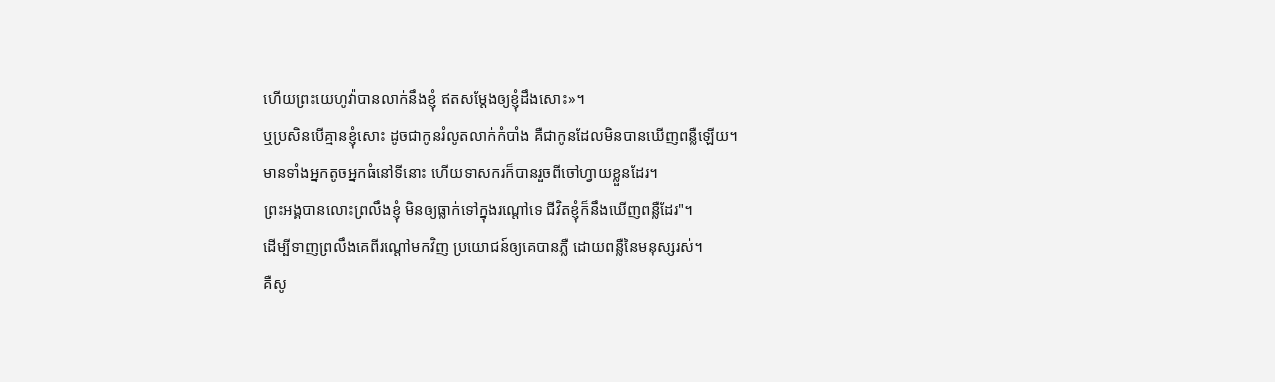ហើយព្រះយេហូវ៉ាបានលាក់នឹងខ្ញុំ ឥតសម្ដែងឲ្យខ្ញុំដឹងសោះ»។
ឬប្រសិនបើគ្មានខ្ញុំសោះ ដូចជាកូនរំលូតលាក់កំបាំង គឺជាកូនដែលមិនបានឃើញពន្លឺឡើយ។
មានទាំងអ្នកតូចអ្នកធំនៅទីនោះ ហើយទាសករក៏បានរួចពីចៅហ្វាយខ្លួនដែរ។
ព្រះអង្គបានលោះព្រលឹងខ្ញុំ មិនឲ្យធ្លាក់ទៅក្នុងរណ្តៅទេ ជីវិតខ្ញុំក៏នឹងឃើញពន្លឺដែរ"។
ដើម្បីទាញព្រលឹងគេពីរណ្តៅមកវិញ ប្រយោជន៍ឲ្យគេបានភ្លឺ ដោយពន្លឺនៃមនុស្សរស់។
គឺសូ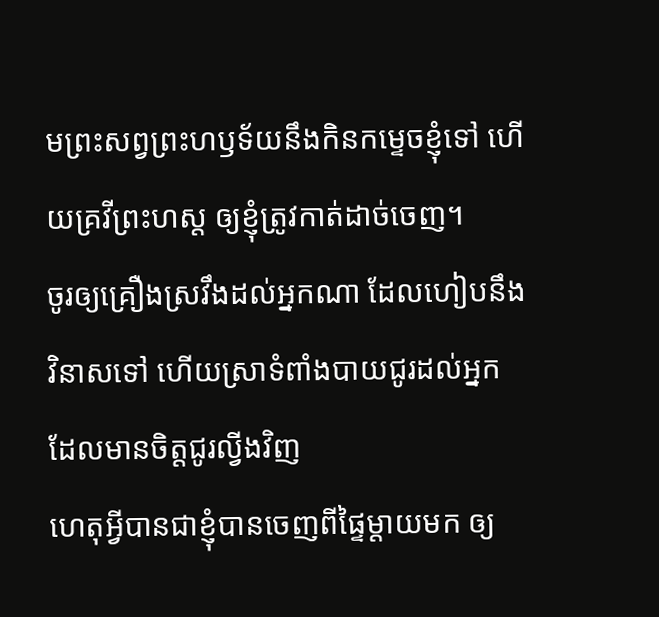មព្រះសព្វព្រះហឫទ័យនឹងកិនកម្ទេចខ្ញុំទៅ ហើយគ្រវីព្រះហស្ត ឲ្យខ្ញុំត្រូវកាត់ដាច់ចេញ។
ចូរឲ្យគ្រឿងស្រវឹងដល់អ្នកណា ដែលហៀបនឹងវិនាសទៅ ហើយស្រាទំពាំងបាយជូរដល់អ្នក ដែលមានចិត្តជូរល្វីងវិញ
ហេតុអ្វីបានជាខ្ញុំបានចេញពីផ្ទៃម្តាយមក ឲ្យ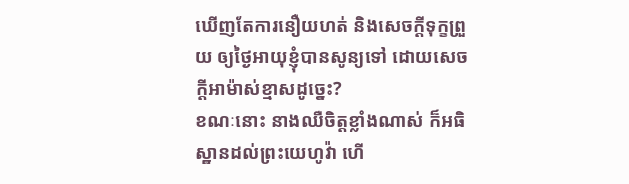ឃើញតែការនឿយហត់ និងសេចក្ដីទុក្ខព្រួយ ឲ្យថ្ងៃអាយុខ្ញុំបានសូន្យទៅ ដោយសេចក្ដីអាម៉ាស់ខ្មាសដូច្នេះ?
ខណៈនោះ នាងឈឺចិត្តខ្លាំងណាស់ ក៏អធិស្ឋានដល់ព្រះយេហូវ៉ា ហើ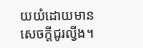យយំដោយមានសេចក្ដីជូរល្វីង។